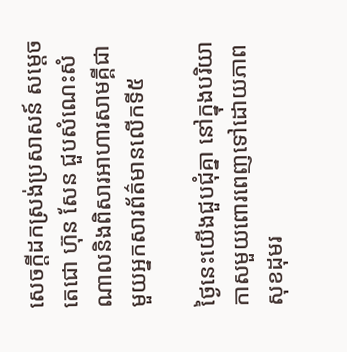សេចក្ដីដកស្រង់ប្រសាសន៍ សម្ដេចតេជោ ហ៊ុន សែន ជួបសំណេះសំណាលនិងពិសារអាហារសាមគ្គីជាមួយអ្នកសារព័ត៌មានលើកទី៥

ថ្ងៃនេះយើងជួបជុំគ្នា នៅក្នុងបរិយាកាសមួយពោរពេញទៅដោយភាពសុខដុមរ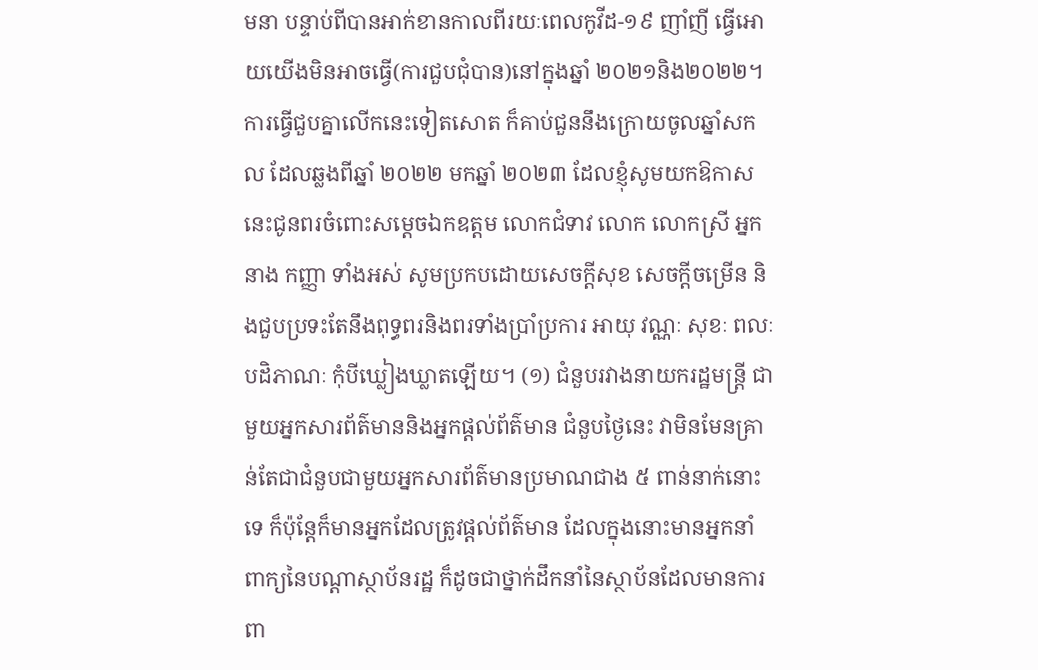មនា បន្ទាប់ពីបានអាក់ខានកាលពីរយៈពេលកូវីដ-១៩ ញាំញី ធ្វើអោយយើងមិនអាចធ្វើ(ការជួបជុំបាន)នៅក្នុងឆ្នាំ ២០២១និង២០២២។ ការធ្វើជួបគ្នាលើកនេះទៀតសោត ក៏គាប់ជួននឹងក្រោយចូលឆ្នាំសកល ដែលឆ្លងពីឆ្នាំ ២០២២ មកឆ្នាំ ២០២៣ ដែលខ្ញុំសូមយកឱកាសនេះជូនពរចំពោះសម្ដេចឯកឧត្តម លោកជំទាវ លោក លោកស្រី អ្នកនាង កញ្ញា ទាំងអស់ សូមប្រកបដោយសេចក្ដីសុខ សេចក្ដីចម្រើន និងជួបប្រទះតែនឹងពុទ្ធពរនិងពរទាំងប្រាំប្រការ អាយុ វណ្ណៈ សុខៈ ពលៈ បដិភាណៈ កុំបីឃ្លៀងឃ្លាតឡើយ។ (១) ជំនួបរវាងនាយករដ្ឋមន្ត្រី ជាមួយអ្នកសារព័ត៌មាននិងអ្នកផ្តល់ព័ត៌មាន ជំនួបថ្ងៃនេះ វាមិនមែនគ្រាន់តែជាជំនួបជាមួយអ្នកសារព័ត៌មានប្រមាណជាង ៥ ពាន់នាក់នោះទេ ក៏ប៉ុន្តែក៏មានអ្នកដែលត្រូវផ្ដល់ព័ត៌មាន ដែលក្នុងនោះមានអ្នកនាំពាក្យនៃបណ្ដាស្ថាប័នរដ្ឋ ក៏ដូចជាថ្នាក់ដឹកនាំនៃស្ថាប័នដែលមានការពា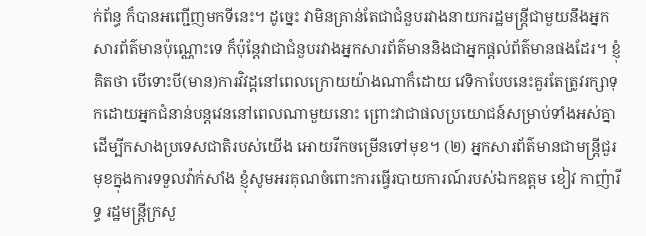ក់ព័ន្ធ ក៏បានអញ្ជើញមកទីនេះ។ ដូច្នេះ វាមិនគ្រាន់តែជាជំនួបរវាងនាយករដ្ឋមន្ត្រីជាមួយនឹងអ្នកសារព័ត៌មានប៉ុណ្ណោះទេ ក៏ប៉ុន្តែវាជាជំនួបរវាងអ្នកសារព័ត៌មាននិងជាអ្នកផ្តល់ព័ត៌មានផងដែរ។ ខ្ញុំគិតថា បើទោះបី(មាន)ការវិវដ្ដនៅពេលក្រោយយ៉ាងណាក៏ដោយ វេទិកាបែបនេះគួរតែត្រូវរក្សាទុកដោយអ្នកជំនាន់បន្តវេននៅពេលណាមួយនោះ ព្រោះវាជាផលប្រយោជន៍សម្រាប់ទាំងអស់គ្នា ដើម្បីកសាងប្រទេសជាតិរបស់យើង អោយរីកចម្រើនទៅមុខ។ (២) អ្នកសារព័ត៌មានជាមន្ត្រីជួរមុខក្នុងការទទួលវ៉ាក់សាំង ខ្ញុំសូមអរគុណចំពោះការធ្វើរបាយការណ៍របស់ឯកឧត្តម ខៀវ កាញ៉ារីទ្ធ រដ្ឋមន្ត្រីក្រសួ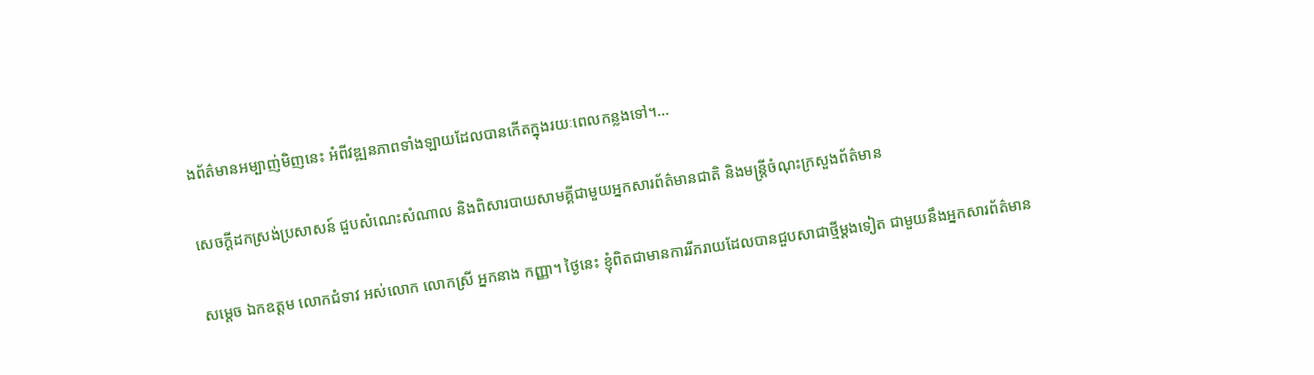ងព័ត៌មានអម្បាញ់មិញនេះ អំពីវឌ្ឍនភាពទាំងឡាយដែលបានកើតក្នុងរយៈពេលកន្លងទៅ។…

សេចក្ដីដកស្រង់ប្រសាសន៍ ជួបសំណេះសំណាល និងពិសារបាយសាមគ្គីជាមួយអ្នកសារព័ត៌មានជាតិ និងមន្ត្រីចំណុះក្រសួងព័ត៌មាន

សម្ដេច ឯកឧត្តម លោកជំទាវ អស់លោក លោកស្រី អ្នកនាង កញ្ញា។ ថ្ងៃនេះ ខ្ញុំពិតជាមានការរីករាយដែលបានជួបសាជាថ្មីម្ដងទៀត ជាមួយនឹងអ្នកសារព័ត៌មាន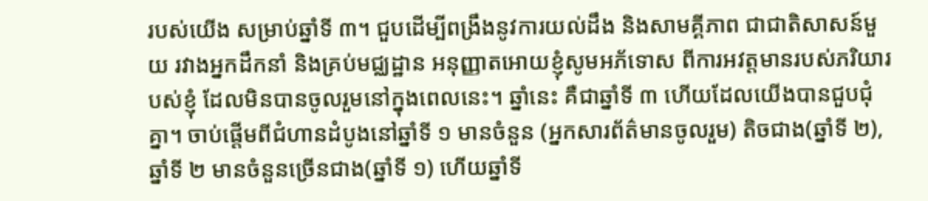របស់យើង សម្រាប់ឆ្នាំទី ៣។ ជួបដើម្បីពង្រឹងនូវការយល់ដឹង និងសាមគ្គីភាព ជាជាតិសាសន៍មួយ រវាងអ្នកដឹកនាំ និងគ្រប់មជ្ឈដ្ឋាន អនុញ្ញាតអោយខ្ញុំសូមអភ័ទោស ពីការអវត្តមានរបស់ភរិយារបស់ខ្ញុំ ដែលមិនបានចូលរួមនៅក្នុងពេលនេះ។ ឆ្នាំនេះ គឺជាឆ្នាំទី ៣ ហើយដែលយើងបានជួបជុំគ្នា។ ចាប់ផ្ដើមពីជំហានដំបូងនៅឆ្នាំទី ១ មានចំនួន (អ្នកសារព័ត៌មានចូលរួម) តិចជាង(ឆ្នាំទី ២), ឆ្នាំទី ២ មានចំនួនច្រើនជាង(ឆ្នាំទី ១) ហើយឆ្នាំទី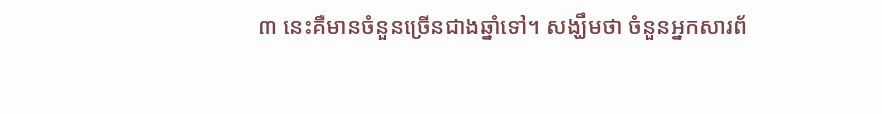៣ នេះគឺមានចំនួនច្រើនជាងឆ្នាំទៅ។ សង្ឃឹមថា ចំនួនអ្នកសារព័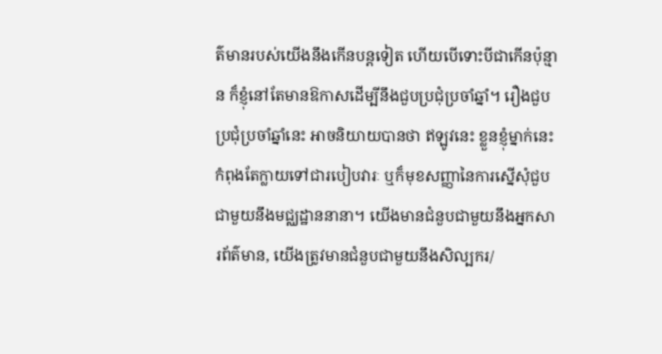ត៌មានរបស់យើងនឹងកើនបន្តទៀត ហើយបើទោះបីជាកើនប៉ុន្មាន ក៏ខ្ញុំនៅតែមានឱកាសដើម្បីនឹងជួបប្រជុំប្រចាំឆ្នាំ។ រឿងជួបប្រជុំប្រចាំឆ្នាំនេះ អាចនិយាយបានថា ឥឡូវនេះ ខ្លួនខ្ញុំម្នាក់នេះ កំពុងតែក្លាយទៅជារបៀបវារៈ ឬក៏មុខសញ្ញានៃការស្នើសុំជួបជាមួយនឹងមជ្ឈដ្ឋាននានា។ យើងមានជំនួបជាមួយនឹងអ្នកសារព័ត៌មាន, យើងត្រូវមានជំនួបជាមួយនឹងសិល្បករ/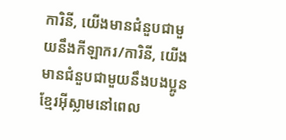ការិនី, យើងមានជំនួបជាមួយនឹងកីឡាករ/ការិនី, យើងមានជំនួបជាមួយនឹងបងប្អូនខ្មែរអ៊ីស្លាមនៅពេល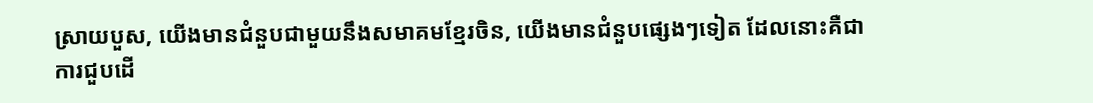ស្រាយបួស, យើងមានជំនួបជាមួយនឹងសមាគមខ្មែរចិន, យើងមានជំនួបផ្សេងៗទៀត ដែលនោះគឺជាការជួបដើ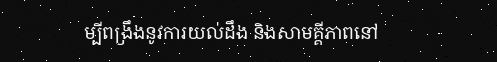ម្បីពង្រឹងនូវការយល់ដឹង និងសាមគ្គីភាពនៅ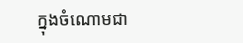ក្នុងចំណោមជា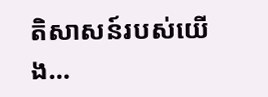តិសាសន៍របស់យើង…